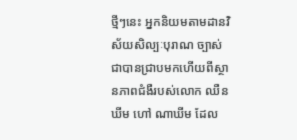ថ្មីៗនេះ អ្នកនិយមតាមដានវិស័យសិល្បៈបុរាណ ច្បាស់ជាបានជ្រាបមកហើយពីស្ថានភាពជំងឺរបស់លោក ឈឺន ឃីម ហៅ ណាឃីម ដែល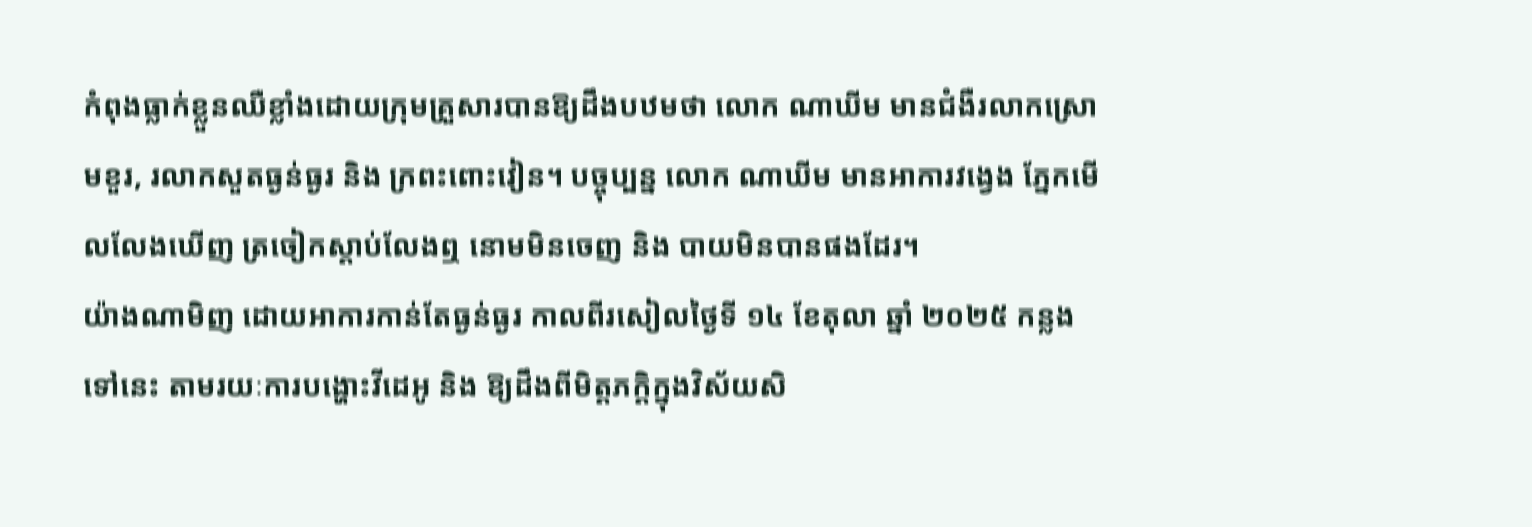កំពុងធ្លាក់ខ្លួនឈឺខ្លាំងដោយក្រុមគ្រួសារបានឱ្យដឹងបឋមថា លោក ណាឃីម មានជំងឺរលាកស្រោមខួរ, រលាកសួតធ្ងន់ធ្ងរ និង ក្រពះពោះវៀន។ បច្ចុប្បន្ន លោក ណាឃីម មានអាការវង្វេង ភ្នែកមើលលែងឃើញ ត្រចៀកស្តាប់លែងឮ នោមមិនចេញ និង បាយមិនបានផងដែរ។
យ៉ាងណាមិញ ដោយអាការកាន់តែធ្ងន់ធ្ងរ កាលពីរសៀលថ្ងៃទី ១៤ ខែតុលា ឆ្នាំ ២០២៥ កន្លងទៅនេះ តាមរយៈការបង្ហោះវីដេអូ និង ឱ្យដឹងពីមិត្តភក្តិក្នុងវិស័យសិ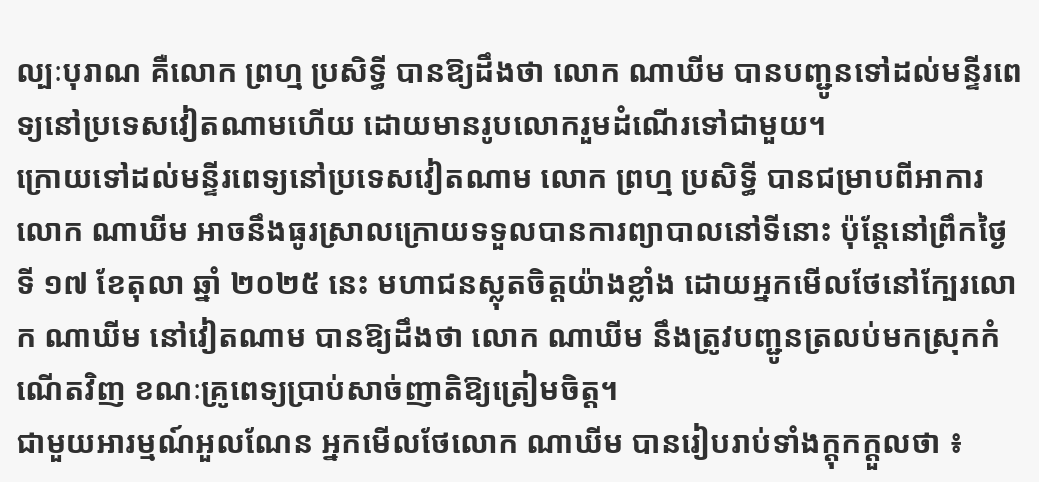ល្បៈបុរាណ គឺលោក ព្រហ្ម ប្រសិទ្ធី បានឱ្យដឹងថា លោក ណាឃីម បានបញ្ជូនទៅដល់មន្ទីរពេទ្យនៅប្រទេសវៀតណាមហើយ ដោយមានរូបលោករួមដំណើរទៅជាមួយ។
ក្រោយទៅដល់មន្ទីរពេទ្យនៅប្រទេសវៀតណាម លោក ព្រហ្ម ប្រសិទ្ធី បានជម្រាបពីអាការលោក ណាឃីម អាចនឹងធូរស្រាលក្រោយទទួលបានការព្យាបាលនៅទីនោះ ប៉ុន្តែនៅព្រឹកថ្ងៃទី ១៧ ខែតុលា ឆ្នាំ ២០២៥ នេះ មហាជនស្លុតចិត្តយ៉ាងខ្លាំង ដោយអ្នកមើលថែនៅក្បែរលោក ណាឃីម នៅវៀតណាម បានឱ្យដឹងថា លោក ណាឃីម នឹងត្រូវបញ្ជូនត្រលប់មកស្រុកកំណើតវិញ ខណៈគ្រូពេទ្យប្រាប់សាច់ញាតិឱ្យត្រៀមចិត្ត។
ជាមួយអារម្មណ៍អួលណែន អ្នកមើលថែលោក ណាឃីម បានរៀបរាប់ទាំងក្ដុកក្ដួលថា ៖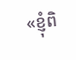«ខ្ញុំពិ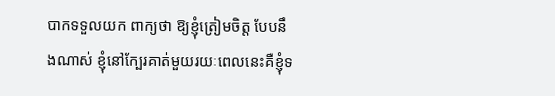បាកទទួលយក ពាក្យថា ឱ្យខ្ញុំត្រៀមចិត្ត បែបនឹងណាស់ ខ្ញុំនៅក្បែរគាត់មួយរយៈពេលនេះគឺខ្ញុំទ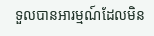ទួលបានអារម្មណ៍ដែលមិន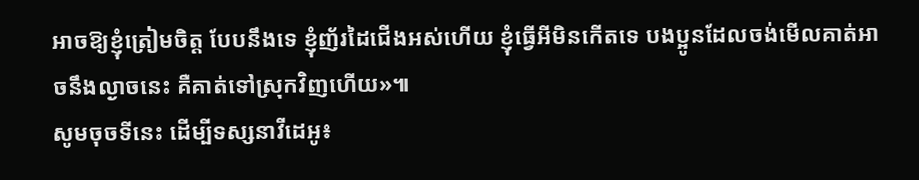អាចឱ្យខ្ញុំត្រៀមចិត្ត បែបនឹងទេ ខ្ញុំញ័រដៃជើងអស់ហើយ ខ្ញុំធ្វើអីមិនកើតទេ បងប្អូនដែលចង់មើលគាត់អាចនឹងល្ងាចនេះ គឺគាត់ទៅស្រុកវិញហើយ»៕
សូមចុចទីនេះ ដើម្បីទស្សនាវីដេអូ៖